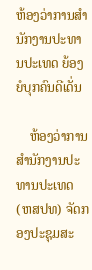ຫ້ອງວ່າການສໍານັກງານປະທານປະເທດ ຍ້ອງຍໍບຸກຄົນດີເດັ່ນ

    ຫ້ອງວ່າການສໍານັກງານປະທານປະເທດ (ຫສປທ) ຈັດກອງປະຊຸມສະ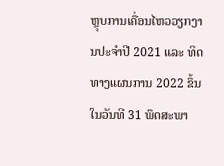ຫຼຸບການເຄື່ອນໄຫວວຽກງານປະຈຳປີ 2021 ແລະ ທິດທາງແຜນການ 2022 ຂຶ້ນໃນວັນທີ 31 ພຶດສະພາ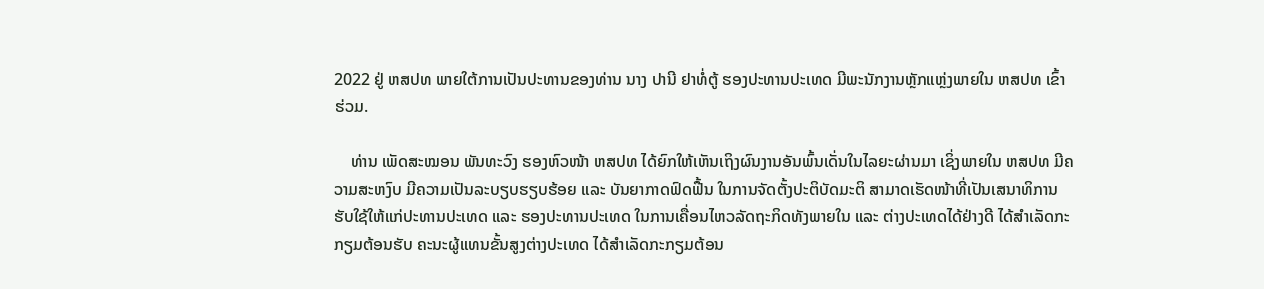2022 ຢູ່ ຫສປທ ພາຍໃຕ້ການເປັນປະທານຂອງທ່ານ ນາງ ປານີ ຢາທໍ່ຕູ້ ຮອງປະທານປະເທດ ມີພະນັກງານຫຼັກແຫຼ່ງພາຍໃນ ຫສປທ ເຂົ້າຮ່ວມ.

    ທ່ານ ເພັດສະໝອນ ພັນທະວົງ ຮອງຫົວໜ້າ ຫສປທ ໄດ້ຍົກໃຫ້ເຫັນເຖິງຜົນງານອັນພົ້ນເດັ່ນໃນໄລຍະຜ່ານມາ ເຊິ່ງພາຍໃນ ຫສປທ ມີຄວາມສະຫງົບ ມີຄວາມເປັນລະບຽບຮຽບຮ້ອຍ ແລະ ບັນຍາກາດຟົດຟື້ນ ໃນການຈັດຕັ້ງປະຕິບັດມະຕິ ສາມາດເຮັດໜ້າທີ່ເປັນເສນາທິການຮັບໃຊ້ໃຫ້ແກ່ປະທານປະເທດ ແລະ ຮອງປະທານປະເທດ ໃນການເຄື່ອນໄຫວລັດຖະກິດທັງພາຍໃນ ແລະ ຕ່າງປະເທດໄດ້ຢ່າງດີ ໄດ້ສຳເລັດກະກຽມຕ້ອນຮັບ ຄະນະຜູ້ແທນຂັ້ນສູງຕ່າງປະເທດ ໄດ້ສຳເລັດກະກຽມຕ້ອນ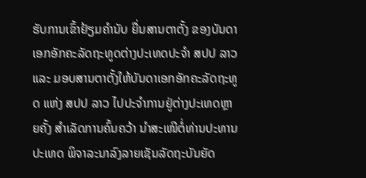ຮັບການເຂົ້າຢ້ຽມຄຳນັບ ຍື່ນສານຕາຕັ້ງ ຂອງບັນດາເອກອັກຄະລັດຖະທູດຕ່າງປະເທດປະຈໍາ ສປປ ລາວ ແລະ ມອບສານຕາຕັ້ງໃຫ້ບັນດາເອກອັກຄະລັດຖະທູດ ແຫ່ງ ສປປ ລາວ ໄປປະຈໍາການຢູ່ຕ່າງປະເທດຫຼາຍຄັ້ງ ສໍາເລັດການຄົ້ນຄວ້າ ນໍາສະເໜີຕໍ່ທ່ານປະທານປະເທດ ພິຈາລະນາລົງລາຍເຊັນລັດຖະບັນຍັດ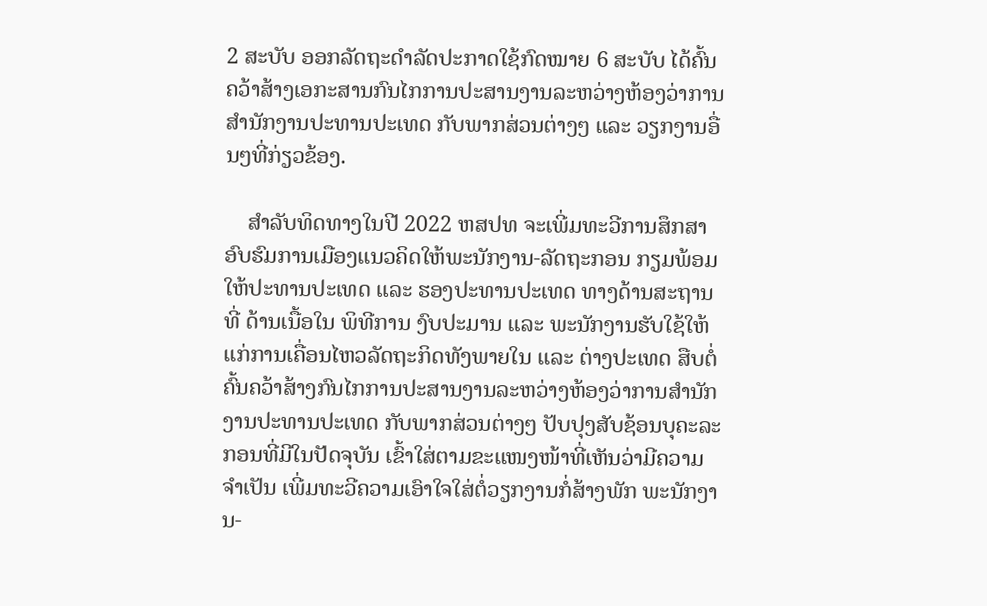2 ສະບັບ ອອກລັດຖະດໍາລັດປະກາດໃຊ້ກົດໝາຍ 6 ສະບັບ ໄດ້ຄົ້ນຄວ້າສ້າງເອກະສານກົນໄກການປະສານງານລະຫວ່າງຫ້ອງວ່າການສໍານັກງານປະທານປະເທດ ກັບພາກສ່ວນຕ່າງໆ ແລະ ວຽກງານອື່ນໆທີ່ກ່ຽວຂ້ອງ.

    ສຳລັບທິດທາງໃນປີ 2022 ຫສປທ ຈະເພີ່ມທະວີການສຶກສາອົບຮົມການເມືອງແນວຄິດໃຫ້ພະນັກງານ-ລັດຖະກອນ ກຽມພ້ອມໃຫ້ປະທານປະເທດ ແລະ ຮອງປະທານປະເທດ ທາງດ້ານສະຖານທີ່ ດ້ານເນື້ອໃນ ພິທີການ ງົບປະມານ ແລະ ພະນັກງານຮັບໃຊ້ໃຫ້ແກ່ການເຄື່ອນໄຫວລັດຖະກິດທັງພາຍໃນ ແລະ ຕ່າງປະເທດ ສືບຕໍ່ຄົ້ນຄວ້າສ້າງກົນໄກການປະສານງານລະຫວ່າງຫ້ອງວ່າການສໍານັກງານປະທານປະເທດ ກັບພາກສ່ວນຕ່າງໆ ປັບປຸງສັບຊ້ອນບຸຄະລະກອນທີ່ມີໃນປັດຈຸບັນ ເຂົ້າໃສ່ຕາມຂະແໜງໜ້າທີ່ເຫັນວ່າມີຄວາມຈຳເປັນ ເພີ່ມທະວີຄວາມເອົາໃຈໃສ່ຕໍ່ວຽກງານກໍ່ສ້າງພັກ ພະນັກງານ-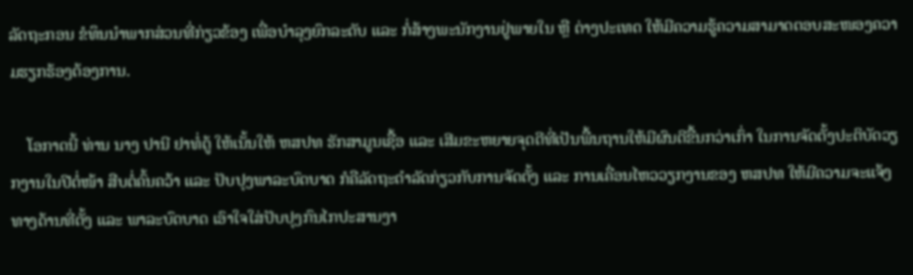ລັດຖະກອນ ຂໍທຶນນຳພາກສ່ວນທີ່ກ່ຽວຂ້ອງ ເພື່ອບຳລຸງຍົກລະດັບ ແລະ ກໍ່ສ້າງພະນັກງານຢູ່ພາຍໃນ ຫຼື ຕ່າງປະເທດ ໃຫ້ມີຄວາມຮູ້ຄວາມສາມາດຕອບສະໜອງຄວາມຮຽກຮ້ອງຕ້ອງການ.

    ໂອກາດນີ້ ທ່ານ ນາງ ປານີ ຢາທໍ່ຕູ້ ໃຫ້ເນັ້ນໃຫ້ ຫສປທ ຮັກສາມູນເຊື້ອ ແລະ ເສີມຂະຫຍາຍຈຸດດີທີ່ເປັນພື້ນຖານໃຫ້ມີຜົນດີຂື້ນກວ່າເກົ່າ ໃນການຈັດຕັ້ງປະຕິບັດວຽກງານໃນປີຕໍ່ໜ້າ ສືບຕໍ່ຄົ້ນຄວ້າ ແລະ ປັບປຸງພາລະບົດບາດ ກໍຄືລັດຖະດໍາລັດກ່ຽວກັບການຈັດຕັ້ງ ແລະ ການເຄື່ອນໄຫວວຽກງານຂອງ ຫສປທ ໃຫ້ມີຄວາມຈະແຈ້ງທາງດ້ານທີ່ຕັ້ງ ແລະ ພາລະບົດບາດ ເອົາໃຈໃສ່ປັບປຸງກົນໄກປະສານງາ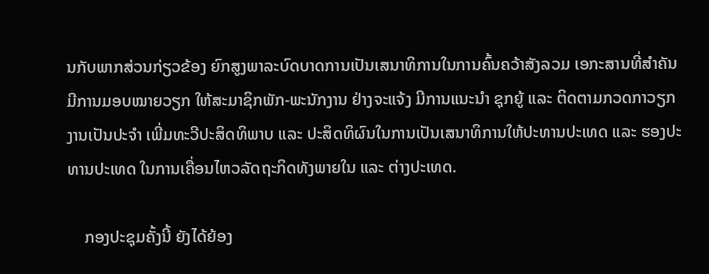ນກັບພາກສ່ວນກ່ຽວຂ້ອງ ຍົກສູງພາລະບົດບາດການເປັນເສນາທິການໃນການຄົ້ນຄວ້າສັງລວມ ເອກະສານທີ່ສໍາຄັນ ມີການມອບໝາຍວຽກ ໃຫ້ສະມາຊິກພັກ-ພະນັກງານ ຢ່າງຈະແຈ້ງ ມີການແນະນໍາ ຊຸກຍູ້ ແລະ ຕິດຕາມກວດກາວຽກງານເປັນປະຈໍາ ເພີ່ມທະວີປະສິດທິພາບ ແລະ ປະສິດທິຜົນໃນການເປັນເສນາທິການໃຫ້ປະທານປະເທດ ແລະ ຮອງປະທານປະເທດ ໃນການເຄື່ອນໄຫວລັດຖະກິດທັງພາຍໃນ ແລະ ຕ່າງປະເທດ.

    ກອງປະຊຸມຄັ້ງນີ້ ຍັງໄດ້ຍ້ອງ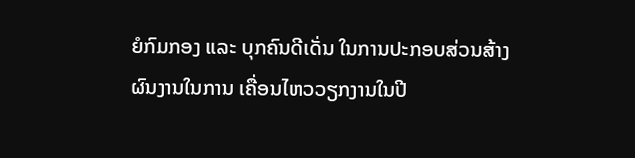ຍໍກົມກອງ ແລະ ບຸກຄົນດີເດັ່ນ ໃນການປະກອບສ່ວນສ້າງຜົນງານໃນການ ເຄື່ອນໄຫວວຽກງານໃນປີ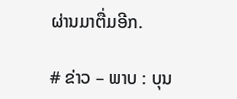ຜ່ານມາຕື່ມອີກ.

# ຂ່າວ – ພາບ : ບຸນ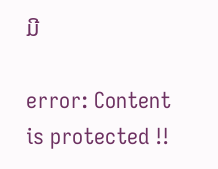ມີ

error: Content is protected !!